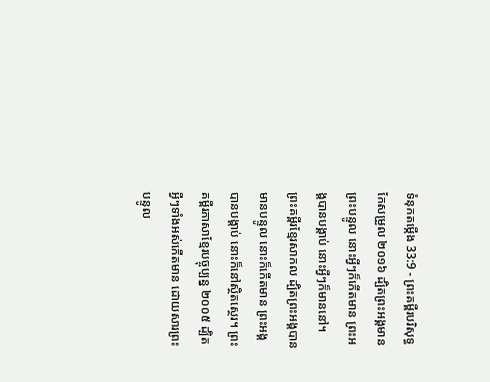ទំនុកតម្កើង 33:9 - ព្រះគម្ពីរបរិសុទ្ធកែសម្រួល ២០១៦ ដ្បិតព្រះអង្គមានព្រះបន្ទូល នោះអ្វីៗក៏កើតមាន ព្រះអង្គបានបង្គាប់ នោះអ្វីៗក៏មាននៅ។ ព្រះគម្ពីរខ្មែរសាកល ដ្បិតព្រះអង្គបានមានបន្ទូល នោះក៏កើតមាន ព្រះអង្គបានបង្គាប់ នោះក៏នៅស្ថិតស្ថេរ។ ព្រះគម្ពីរភាសាខ្មែរបច្ចុប្បន្ន ២០០៥ ដ្បិតអ្វីៗទាំងអស់កើតមាន ដោយសារព្រះបន្ទូល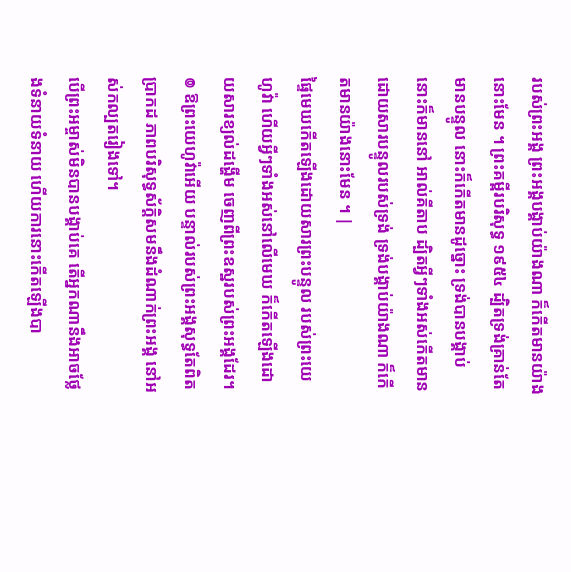របស់ព្រះអង្គ ព្រះអង្គបង្គាប់យ៉ាងណា ក៏កើតមានយ៉ាងនោះមែន ។ ព្រះគម្ពីរបរិសុទ្ធ ១៩៥៤ ដ្បិតទ្រង់គ្រាន់តែមានបន្ទូល នោះក៏កើតមានដូច្នោះ ទ្រង់បានបង្គាប់ នោះក៏មាននៅ អាល់គីតាប ដ្បិតអ្វីៗទាំងអស់កើតមាន ដោយសារបន្ទូលរបស់ទ្រង់ ទ្រង់បង្គាប់យ៉ាងណា ក៏កើតមានយ៉ាងនោះមែន ។ |
ផ្ទៃមេឃកើតឡើងដោយសារព្រះបន្ទូល របស់ព្រះយេហូវ៉ា ហើយអ្វីៗទាំងអស់នៅលើមេឃ ក៏កើតឡើងដោយសារខ្យល់ដង្ហើម ចេញពីព្រះឧស្ឋរបស់ព្រះអង្គដែរ។
៙ ឱព្រះយេហូវ៉ាអើយ បន្ទាល់របស់ព្រះអង្គសុទ្ធតែពិតប្រាកដ ភាពបរិសុទ្ធស័ក្ដិសមនឹងដំណាក់ព្រះអង្គ នៅអស់កល្បតរៀងទៅ។
បើព្រះអម្ចាស់មិនបានបង្គាប់គេ តើអ្នកណានឹងអាចថ្លែងទំនាយទំនាយ ហើយការនោះកើតឡើងបា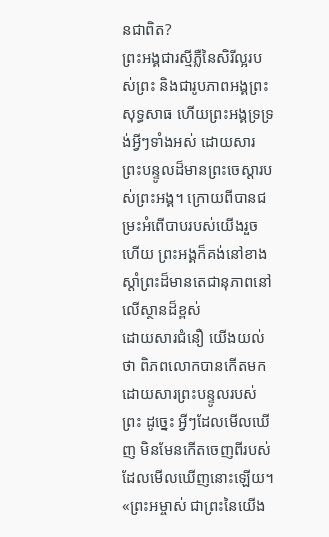នជាពិត?
ព្រះអង្គជារស្មីភ្លឺនៃសិរីល្អរបស់ព្រះ និងជារូបភាពអង្គព្រះសុទ្ធសាធ ហើយព្រះអង្គទ្រទ្រង់អ្វីៗទាំងអស់ ដោយសារព្រះបន្ទូលដ៏មានព្រះចេស្តារបស់ព្រះអង្គ។ ក្រោយពីបានជម្រះអំពើបាបរបស់យើងរួចហើយ ព្រះអង្គក៏គង់នៅខាងស្តាំព្រះដ៏មានតេជានុភាពនៅលើស្ថានដ៏ខ្ពស់
ដោយសារជំនឿ យើងយល់ថា ពិភពលោកបានកើតមកដោយសារព្រះបន្ទូលរបស់ព្រះ ដូច្នេះ អ្វីៗដែលមើលឃើញ មិនមែនកើតចេញពីរបស់ដែលមើលឃើញនោះឡើយ។
«ព្រះអម្ចាស់ ជាព្រះនៃយើង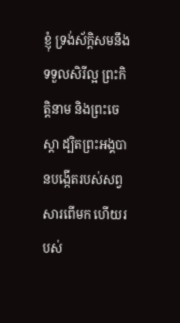ខ្ញុំ ទ្រង់ស័ក្តិសមនឹងទទួលសិរីល្អ ព្រះកិត្តិនាម និងព្រះចេស្តា ដ្បិតព្រះអង្គបានបង្កើតរបស់សព្វសារពើមក ហើយរបស់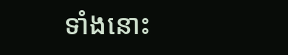ទាំងនោះ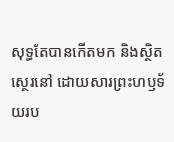សុទ្ធតែបានកើតមក និងស្ថិតស្ថេរនៅ ដោយសារព្រះហឫទ័យរប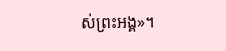ស់ព្រះអង្គ»។